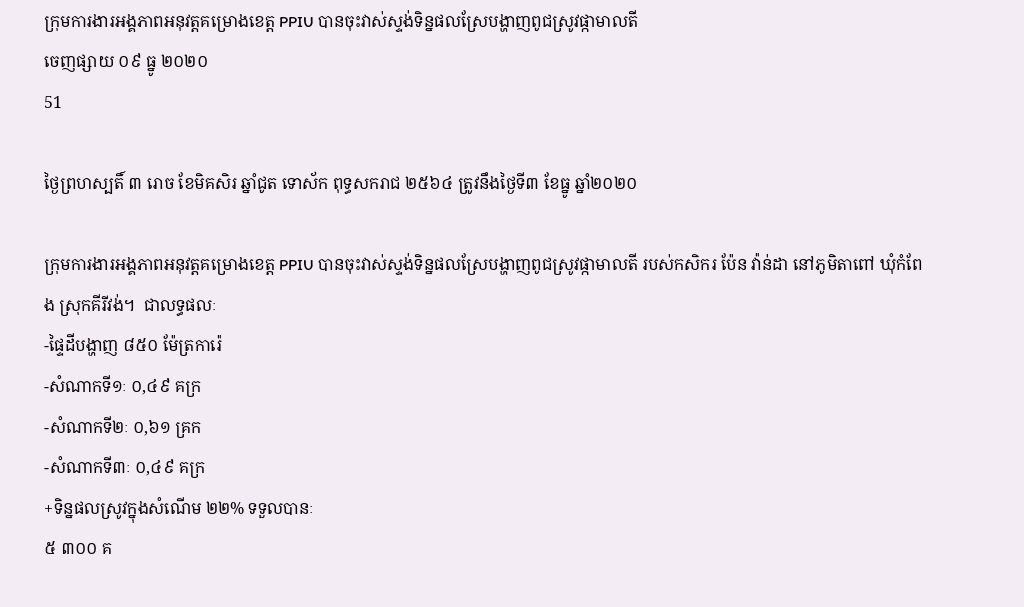ក្រុមការងារអង្គភាពអនុវត្តគម្រោងខេត្ត PPIU បានចុះវាស់ស្ទង់ទិន្នផលស្រែបង្ហាញពូជស្រូវផ្កាមាលតី
ចេញផ្សាយ ០៩ ធ្នូ ២០២០
51

ថ្ងៃព្រហស្បតិ៍ ៣ រោច ខែមិគសិរ ឆ្នាំជូត ទោស័ក ពុទ្ធសករាជ ២៥៦៤ ត្រូវនឹងថ្ងៃទី៣ ខែធ្នូ ឆ្នាំ២០២០

ក្រុមការងារអង្គភាពអនុវត្តគម្រោងខេត្ត PPIU បានចុះវាស់ស្ទង់ទិន្នផលស្រែបង្ហាញពូជស្រូវផ្កាមាលតី របស់កសិករ ប៉ែន វ៉ាន់ដា នៅភូមិតាពៅ ឃុំកំពែង ស្រុកគីរីវង់។  ជាលទ្ធផលៈ
-ផ្ទៃដីបង្ហាញ ៨៥០ ម៉ែត្រការ៉េ
-សំណាកទី១ៈ ០,៤៩ គក្រ
-សំណាកទី២ៈ ០,៦១ គ្រក
-សំណាកទី៣ៈ ០,៤៩ គក្រ
+ទិន្នផលស្រូវក្នុងសំណើម ២២% ទទួលបានៈ
៥ ៣០០ គ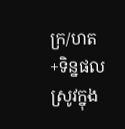ក្រ/ហត
+ទិន្នផលស្រូវក្នុង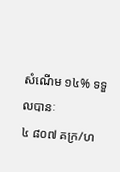សំណើម ១៤% ទទួលបានៈ
៤ ៨០៧ គក្រ/ហ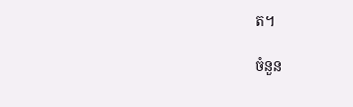ត។

ចំនួន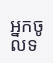អ្នកចូលទ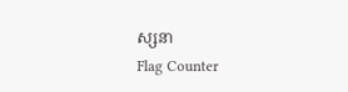ស្សនា
Flag Counter